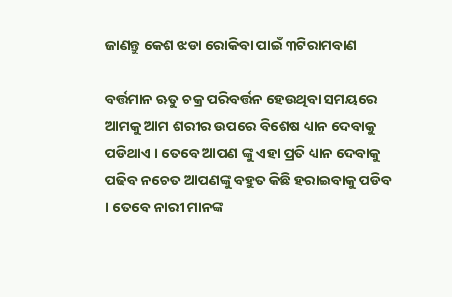ଜାଣନ୍ତୁ କେଶ ଝଡା ରୋକିବା ପାଇଁ ୩ଟିରାମବାଣ

ବର୍ତ୍ତମାନ ଋତୁ ଚକ୍ର ପରିବର୍ତ୍ତନ ହେଉଥିବା ସମୟରେ ଆମକୁ ଆମ ଶରୀର ଉପରେ ବିଶେଷ ଧ୍ୟାନ ଦେବାକୁ ପଡିଥାଏ । ତେବେ ଆପଣ ଙ୍କୁ ଏହା ପ୍ରତି ଧ୍ୟାନ ଦେବାକୁ ପଢିବ ନଚେତ ଆପଣଙ୍କୁ ବହୁତ କିଛି ହରାଇବାକୁ ପଡିବ । ତେବେ ନାରୀ ମାନଙ୍କ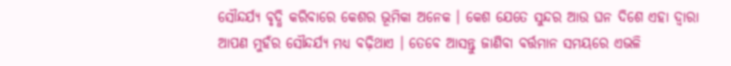ସୌନ୍ଦର୍ଯ୍ୟ ବୃଦ୍ଧି କରିବାରେ କେଶର ଭୂମିକା ଅନେକ । କେଶ ଯେତେ ସୁନ୍ଦର ଆଉ ଘନ ଦିଶେ ଏହା ଦ୍ୱାରା ଆପଣ ମୁହଁର ସୌନ୍ଦର୍ଯ୍ୟ ମଧ୍ୟ ବଢ଼ିଥାଏ । ତେବେ ଆସନ୍ତୁ ଜାଣିବା ବର୍ତ୍ତମାନ ସମୟରେ ଏଭଳି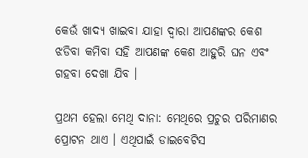କେଉଁ ଖାଦ୍ୟ ଖାଇବା ଯାହା ଦ୍ୱାରା ଆପଣଙ୍କର କେଶ ଝଡିବା କମିବା ସହି ଆପଣଙ୍କ କେଶ ଆହୁରି ଘନ ଏବଂ ଗହବା ଦେଖା ଯିବ ।

ପ୍ରଥମ ହେଲା ମେଥି ଦାନା: ମେଥିରେ ପ୍ରଚୁର ପରିମାଣର ପ୍ରୋଟନ ଥାଏ । ଏଥିପାଇଁ ଡାଇବେଟିସ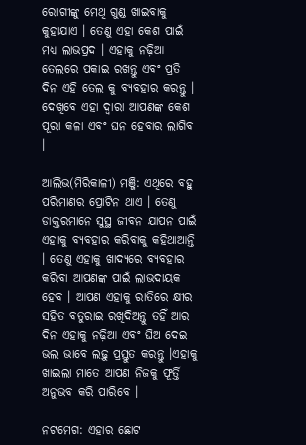ରୋଗୀଙ୍କୁ ମେଥି ଗୁଣ୍ଡ ଖାଇବାକୁ କୁହାଯାଏ । ତେଣୁ ଏହା କେଶ ପାଇଁ ମଧ୍ୟ ଲାଭପ୍ରଦ । ଏହାକୁ ନଢ଼ିଆ ତେଲରେ ପକାଇ ରଖନ୍ତୁ ଏବଂ ପ୍ରତି ଦିନ ଏହି ତେଲ କୁ ବ୍ୟବହାର କରନ୍ତୁ । ଦେଖିବେ ଏହା ଦ୍ୱାରା ଆପଣଙ୍କ କେଶ ପୂରା କଳା ଏବଂ ଘନ ହେବାର ଲାଗିବ ।

ଆଲିଭ(ମିରିକାଳୀ) ମଞ୍ଜି: ଏଥିରେ ବହୁ ପରିମାଣର ପ୍ରୋଟିନ ଥାଏ । ତେଣୁ ଡାକ୍ତରମାନେ ସୁସ୍ଥ ଜୀବନ ଯାପନ ପାଇଁ ଏହାକୁ ବ୍ୟବହାର କରିବାକୁ କହିଥାଆନ୍ତି । ତେଣୁ ଏହାକୁ ଖାଦ୍ୟରେ ବ୍ୟବହାର କରିବା ଆପଣଙ୍କ ପାଇଁ ଲାଭଦାୟକ ହେବ । ଆପଣ ଏହାକୁ ରାତିରେ କ୍ଷୀର ସହିତ ବତୁରାଇ ରଖିଦିଅନ୍ତୁ ତହିଁ ଆର ଦିନ ଏହାକୁ ନଢ଼ିଆ ଏବଂ ଘିଅ ଦେଇ ଭଲ ଭାବେ ଲଢ଼ୁ ପ୍ରସ୍ତୁତ କରନ୍ତୁ ।ଏହାକୁ ଖାଇଲା ମାତେ ଆପଣ ନିଜକୁ ଫୂର୍ତ୍ତି ଅନୁଭବ କରି ପାରିବେ ।

ନଟମେଗ: ଏହାର ଛୋଟ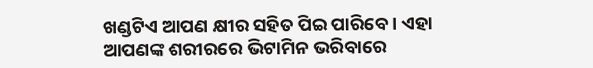ଖଣ୍ଡଟିଏ ଆପଣ କ୍ଷୀର ସହିତ ପିଇ ପାରିବେ । ଏହା ଆପଣଙ୍କ ଶରୀରରେ ଭିଟାମିନ ଭରିବାରେ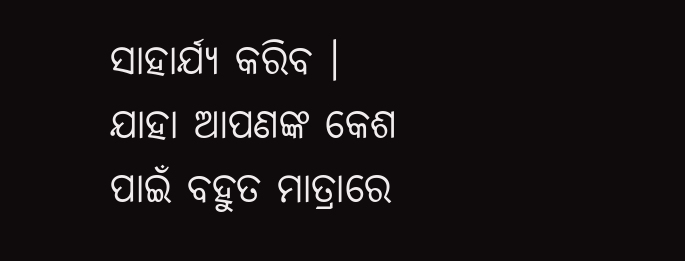ସାହାର୍ଯ୍ୟ କରିବ । ଯାହା ଆପଣଙ୍କ କେଶ ପାଇଁ ବହୁତ ମାତ୍ରାରେ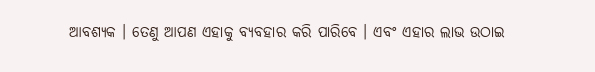ଆବଶ୍ୟକ । ତେଣୁ ଆପଣ ଏହାକୁ ବ୍ୟବହାର କରି ପାରିବେ । ଏବଂ ଏହାର ଲାଭ ଉଠାଇ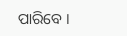ପାରିବେ ।